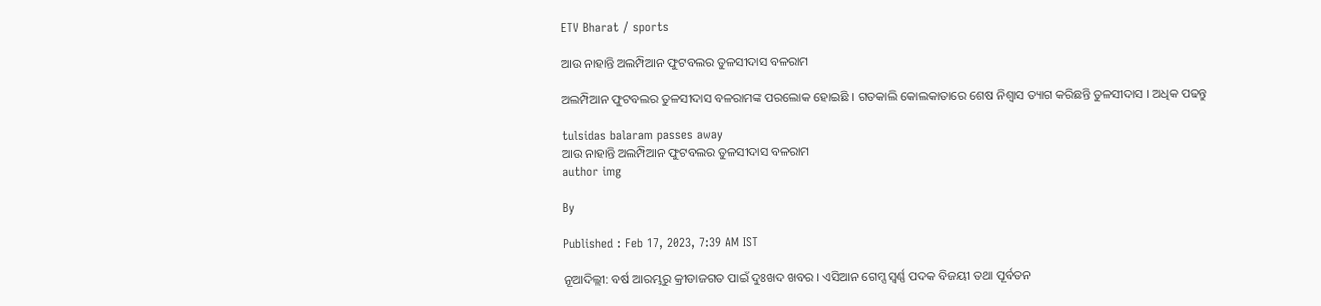ETV Bharat / sports

ଆଉ ନାହାନ୍ତି ଅଲମ୍ପିଆନ ଫୁଟବଲର ତୁଳସୀଦାସ ବଳରାମ

ଅଲମ୍ପିଆନ ଫୁଟବଲର ତୁଳସୀଦାସ ବଳରାମଙ୍କ ପରଲୋକ ହୋଇଛି । ଗତକାଲି କୋଲକାତାରେ ଶେଷ ନିଶ୍ବାସ ତ୍ୟାଗ କରିଛନ୍ତି ତୁଳସୀଦାସ । ଅଧିକ ପଢନ୍ତୁ

tulsidas balaram passes away
ଆଉ ନାହାନ୍ତି ଅଲମ୍ପିଆନ ଫୁଟବଲର ତୁଳସୀଦାସ ବଳରାମ
author img

By

Published : Feb 17, 2023, 7:39 AM IST

ନୂଆଦିଲ୍ଲୀ: ବର୍ଷ ଆରମ୍ଭରୁ କ୍ରୀଡାଜଗତ ପାଇଁ ଦୁଃଖଦ ଖବର । ଏସିଆନ ଗେମ୍ସ ସ୍ବର୍ଣ୍ଣ ପଦକ ବିଜୟୀ ତଥା ପୂର୍ବତନ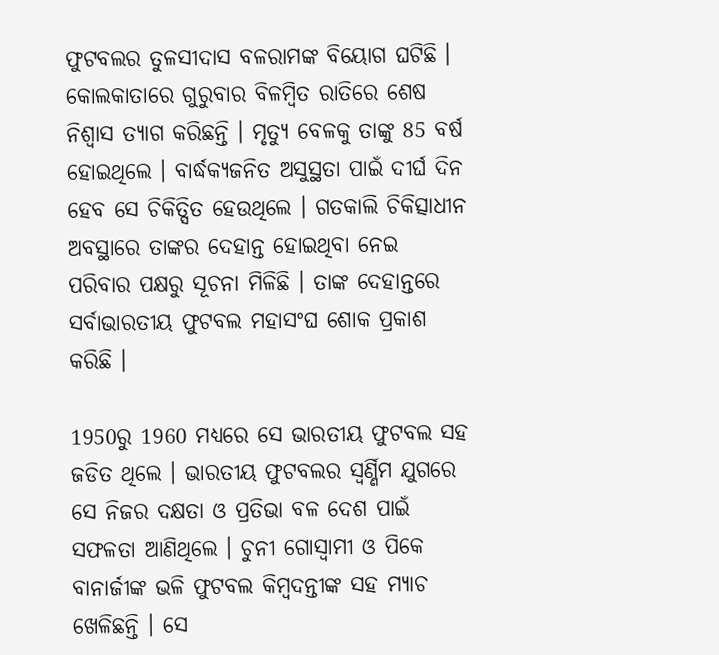ଫୁଟବଲର ତୁଳସୀଦାସ ବଳରାମଙ୍କ ବିୟୋଗ ଘଟିଛି । କୋଲକାତାରେ ଗୁରୁବାର ବିଳମ୍ବିତ ରାତିରେ ଶେଷ ନିଶ୍ବାସ ତ୍ୟାଗ କରିଛନ୍ତି । ମୃତ୍ୟୁ ବେଳକୁ ତାଙ୍କୁ 85 ବର୍ଷ ହୋଇଥିଲେ । ବାର୍ଦ୍ଧକ୍ୟଜନିତ ଅସୁସ୍ଥତା ପାଇଁ ଦୀର୍ଘ ଦିନ ହେବ ସେ ଚିକିତ୍ସିତ ହେଉଥିଲେ । ଗତକାଲି ଚିକିତ୍ସାଧୀନ ଅବସ୍ଥାରେ ତାଙ୍କର ଦେହାନ୍ତ ହୋଇଥିବା ନେଇ ପରିବାର ପକ୍ଷରୁ ସୂଚନା ମିଳିଛି । ତାଙ୍କ ଦେହାନ୍ତରେ ସର୍ବାଭାରତୀୟ ଫୁଟବଲ ମହାସଂଘ ଶୋକ ପ୍ରକାଶ କରିଛି ।

1950ରୁ 1960 ମଧ୍ୟରେ ସେ ଭାରତୀୟ ଫୁଟବଲ ସହ ଜଡିତ ଥିଲେ । ଭାରତୀୟ ଫୁଟବଲର ସ୍ବର୍ଣ୍ଣିମ ଯୁଗରେ ସେ ନିଜର ଦକ୍ଷତା ଓ ପ୍ରତିଭା ବଳ ଦେଶ ପାଇଁ ସଫଳତା ଆଣିଥିଲେ । ଚୁନୀ ଗୋସ୍ବାମୀ ଓ ପିକେ ବାନାର୍ଜୀଙ୍କ ଭଳି ଫୁଟବଲ କିମ୍ବଦନ୍ତୀଙ୍କ ସହ ମ୍ୟାଚ ଖେଳିଛନ୍ତି । ସେ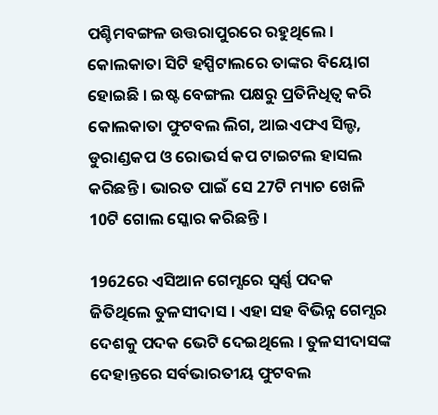ପଶ୍ଚିମବଙ୍ଗଳ ଉତ୍ତରାପୁରରେ ରହୁଥିଲେ । କୋଲକାତା ସିଟି ହସ୍ପିଟାଲରେ ତାଙ୍କର ବିୟୋଗ ହୋଇଛି । ଇଷ୍ଟ ବେଙ୍ଗଲ ପକ୍ଷରୁ ପ୍ରତିନିଧିତ୍ବ କରି କୋଲକାତା ଫୁଟବଲ ଲିଗ, ଆଇଏଫଏ ସିଲ୍ଡ, ଡୁରାଣ୍ଡକପ ଓ ରୋଭର୍ସ କପ ଟାଇଟଲ ହାସଲ କରିଛନ୍ତି । ଭାରତ ପାଇଁ ସେ 27ଟି ମ୍ୟାଚ ଖେଳି 10ଟି ଗୋଲ ସ୍କୋର କରିଛନ୍ତି ।

1962ରେ ଏସିଆନ ଗେମ୍ସରେ ସ୍ବର୍ଣ୍ଣ ପଦକ ଜିତିଥିଲେ ତୁଳସୀଦାସ । ଏହା ସହ ବିଭିନ୍ନ ଗେମ୍ସର ଦେଶକୁ ପଦକ ଭେଟି ଦେଇଥିଲେ । ତୁଳସୀଦାସଙ୍କ ଦେହାନ୍ତରେ ସର୍ବଭାରତୀୟ ଫୁଟବଲ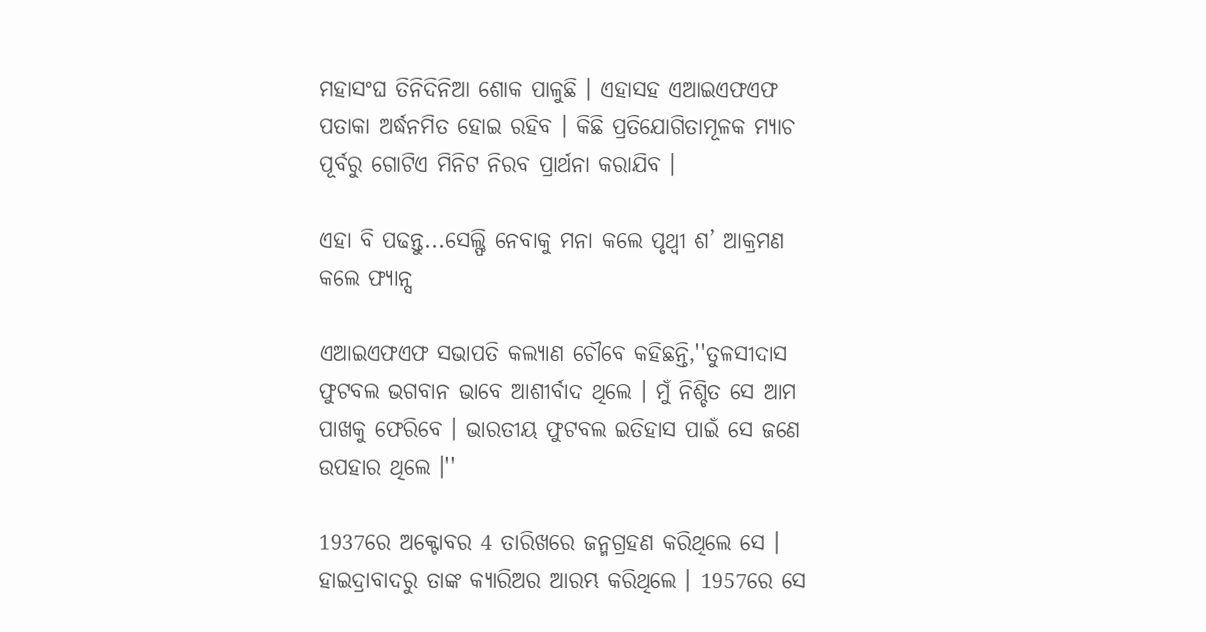ମହାସଂଘ ତିନିଦିନିଆ ଶୋକ ପାଳୁଛି । ଏହାସହ ଏଆଇଏଫଏଫ ପତାକା ଅର୍ଦ୍ଧନମିତ ହୋଇ ରହିବ । କିଛି ପ୍ରତିଯୋଗିତାମୂଳକ ମ୍ୟାଚ ପୂର୍ବରୁ ଗୋଟିଏ ମିନିଟ ନିରବ ପ୍ରାର୍ଥନା କରାଯିବ ।

ଏହା ବି ପଢନ୍ତୁ...ସେଲ୍ଫି ନେବାକୁ ମନା କଲେ ପୃଥ୍ବୀ ଶ’ ଆକ୍ରମଣ କଲେ ଫ୍ୟାନ୍ସ

ଏଆଇଏଫଏଫ ସଭାପତି କଲ୍ୟାଣ ଚୌବେ କହିଛନ୍ତି,''ତୁଳସୀଦାସ ଫୁଟବଲ ଭଗବାନ ଭାବେ ଆଶୀର୍ବାଦ ଥିଲେ । ମୁଁ ନିଶ୍ଚିତ ସେ ଆମ ପାଖକୁ ଫେରିବେ । ଭାରତୀୟ ଫୁଟବଲ ଇତିହାସ ପାଇଁ ସେ ଜଣେ ଉପହାର ଥିଲେ ।''

1937ରେ ଅକ୍ଟୋବର 4 ତାରିଖରେ ଜନ୍ମଗ୍ରହଣ କରିଥିଲେ ସେ । ହାଇଦ୍ରାବାଦରୁ ତାଙ୍କ କ୍ୟାରିଅର ଆରମ୍ଭ କରିଥିଲେ । 1957ରେ ସେ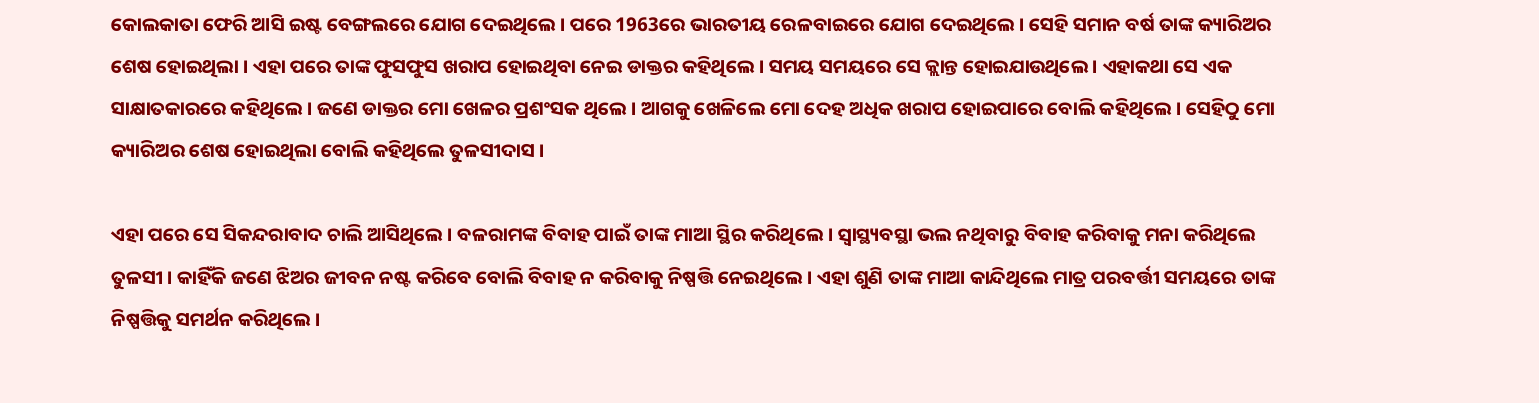କୋଲକାତା ଫେରି ଆସି ଇଷ୍ଟ ବେଙ୍ଗଲରେ ଯୋଗ ଦେଇଥିଲେ । ପରେ 1963ରେ ଭାରତୀୟ ରେଳବାଇରେ ଯୋଗ ଦେଇଥିଲେ । ସେହି ସମାନ ବର୍ଷ ତାଙ୍କ କ୍ୟାରିଅର ଶେଷ ହୋଇଥିଲା । ଏହା ପରେ ତାଙ୍କ ଫୁସଫୁସ ଖରାପ ହୋଇଥିବା ନେଇ ଡାକ୍ତର କହିଥିଲେ । ସମୟ ସମୟରେ ସେ କ୍ଲାନ୍ତ ହୋଇଯାଉଥିଲେ । ଏହାକଥା ସେ ଏକ ସାକ୍ଷାତକାରରେ କହିଥିଲେ । ଜଣେ ଡାକ୍ତର ମୋ ଖେଳର ପ୍ରଶଂସକ ଥିଲେ । ଆଗକୁ ଖେଳିଲେ ମୋ ଦେହ ଅଧିକ ଖରାପ ହୋଇପାରେ ବୋଲି କହିଥିଲେ । ସେହିଠୁ ମୋ କ୍ୟାରିଅର ଶେଷ ହୋଇଥିଲା ବୋଲି କହିଥିଲେ ତୁଳସୀଦାସ ।

ଏହା ପରେ ସେ ସିକନ୍ଦରାବାଦ ଚାଲି ଆସିଥିଲେ । ବଳରାମଙ୍କ ବିବାହ ପାଇଁ ତାଙ୍କ ମାଆ ସ୍ଥିର କରିଥିଲେ । ସ୍ବାସ୍ଥ୍ୟବସ୍ଥା ଭଲ ନଥିବାରୁ ବିବାହ କରିବାକୁ ମନା କରିଥିଲେ ତୁଳସୀ । କାହିଁକି ଜଣେ ଝିଅର ଜୀବନ ନଷ୍ଟ କରିବେ ବୋଲି ବିବାହ ନ କରିବାକୁ ନିଷ୍ପତ୍ତି ନେଇଥିଲେ । ଏହା ଶୁଣି ତାଙ୍କ ମାଆ କାନ୍ଦିଥିଲେ ମାତ୍ର ପରବର୍ତ୍ତୀ ସମୟରେ ତାଙ୍କ ନିଷ୍ପତ୍ତିକୁ ସମର୍ଥନ କରିଥିଲେ ।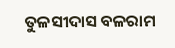ତୁଳସୀଦାସ ବଳରାମ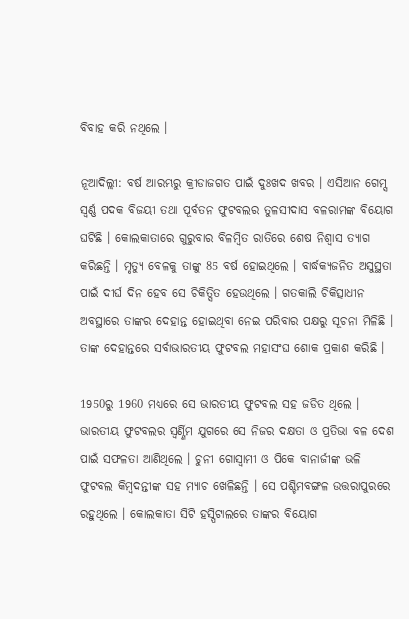ବିବାହ କରି ନଥିଲେ ।

ନୂଆଦିଲ୍ଲୀ: ବର୍ଷ ଆରମ୍ଭରୁ କ୍ରୀଡାଜଗତ ପାଇଁ ଦୁଃଖଦ ଖବର । ଏସିଆନ ଗେମ୍ସ ସ୍ବର୍ଣ୍ଣ ପଦକ ବିଜୟୀ ତଥା ପୂର୍ବତନ ଫୁଟବଲର ତୁଳସୀଦାସ ବଳରାମଙ୍କ ବିୟୋଗ ଘଟିଛି । କୋଲକାତାରେ ଗୁରୁବାର ବିଳମ୍ବିତ ରାତିରେ ଶେଷ ନିଶ୍ବାସ ତ୍ୟାଗ କରିଛନ୍ତି । ମୃତ୍ୟୁ ବେଳକୁ ତାଙ୍କୁ 85 ବର୍ଷ ହୋଇଥିଲେ । ବାର୍ଦ୍ଧକ୍ୟଜନିତ ଅସୁସ୍ଥତା ପାଇଁ ଦୀର୍ଘ ଦିନ ହେବ ସେ ଚିକିତ୍ସିତ ହେଉଥିଲେ । ଗତକାଲି ଚିକିତ୍ସାଧୀନ ଅବସ୍ଥାରେ ତାଙ୍କର ଦେହାନ୍ତ ହୋଇଥିବା ନେଇ ପରିବାର ପକ୍ଷରୁ ସୂଚନା ମିଳିଛି । ତାଙ୍କ ଦେହାନ୍ତରେ ସର୍ବାଭାରତୀୟ ଫୁଟବଲ ମହାସଂଘ ଶୋକ ପ୍ରକାଶ କରିଛି ।

1950ରୁ 1960 ମଧ୍ୟରେ ସେ ଭାରତୀୟ ଫୁଟବଲ ସହ ଜଡିତ ଥିଲେ । ଭାରତୀୟ ଫୁଟବଲର ସ୍ବର୍ଣ୍ଣିମ ଯୁଗରେ ସେ ନିଜର ଦକ୍ଷତା ଓ ପ୍ରତିଭା ବଳ ଦେଶ ପାଇଁ ସଫଳତା ଆଣିଥିଲେ । ଚୁନୀ ଗୋସ୍ବାମୀ ଓ ପିକେ ବାନାର୍ଜୀଙ୍କ ଭଳି ଫୁଟବଲ କିମ୍ବଦନ୍ତୀଙ୍କ ସହ ମ୍ୟାଚ ଖେଳିଛନ୍ତି । ସେ ପଶ୍ଚିମବଙ୍ଗଳ ଉତ୍ତରାପୁରରେ ରହୁଥିଲେ । କୋଲକାତା ସିଟି ହସ୍ପିଟାଲରେ ତାଙ୍କର ବିୟୋଗ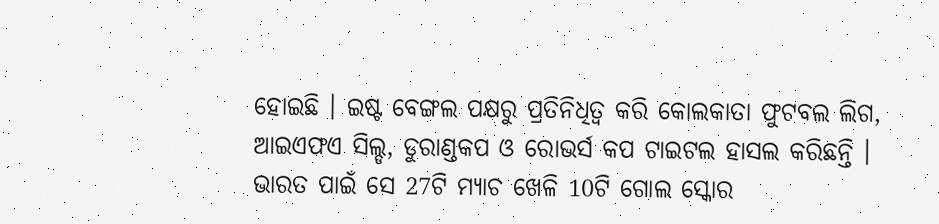ହୋଇଛି । ଇଷ୍ଟ ବେଙ୍ଗଲ ପକ୍ଷରୁ ପ୍ରତିନିଧିତ୍ବ କରି କୋଲକାତା ଫୁଟବଲ ଲିଗ, ଆଇଏଫଏ ସିଲ୍ଡ, ଡୁରାଣ୍ଡକପ ଓ ରୋଭର୍ସ କପ ଟାଇଟଲ ହାସଲ କରିଛନ୍ତି । ଭାରତ ପାଇଁ ସେ 27ଟି ମ୍ୟାଚ ଖେଳି 10ଟି ଗୋଲ ସ୍କୋର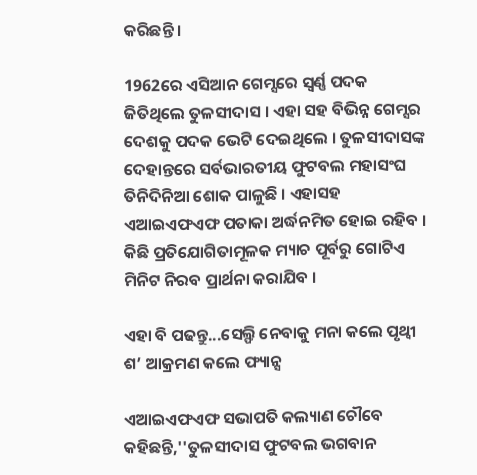କରିଛନ୍ତି ।

1962ରେ ଏସିଆନ ଗେମ୍ସରେ ସ୍ବର୍ଣ୍ଣ ପଦକ ଜିତିଥିଲେ ତୁଳସୀଦାସ । ଏହା ସହ ବିଭିନ୍ନ ଗେମ୍ସର ଦେଶକୁ ପଦକ ଭେଟି ଦେଇଥିଲେ । ତୁଳସୀଦାସଙ୍କ ଦେହାନ୍ତରେ ସର୍ବଭାରତୀୟ ଫୁଟବଲ ମହାସଂଘ ତିନିଦିନିଆ ଶୋକ ପାଳୁଛି । ଏହାସହ ଏଆଇଏଫଏଫ ପତାକା ଅର୍ଦ୍ଧନମିତ ହୋଇ ରହିବ । କିଛି ପ୍ରତିଯୋଗିତାମୂଳକ ମ୍ୟାଚ ପୂର୍ବରୁ ଗୋଟିଏ ମିନିଟ ନିରବ ପ୍ରାର୍ଥନା କରାଯିବ ।

ଏହା ବି ପଢନ୍ତୁ...ସେଲ୍ଫି ନେବାକୁ ମନା କଲେ ପୃଥ୍ବୀ ଶ’ ଆକ୍ରମଣ କଲେ ଫ୍ୟାନ୍ସ

ଏଆଇଏଫଏଫ ସଭାପତି କଲ୍ୟାଣ ଚୌବେ କହିଛନ୍ତି,''ତୁଳସୀଦାସ ଫୁଟବଲ ଭଗବାନ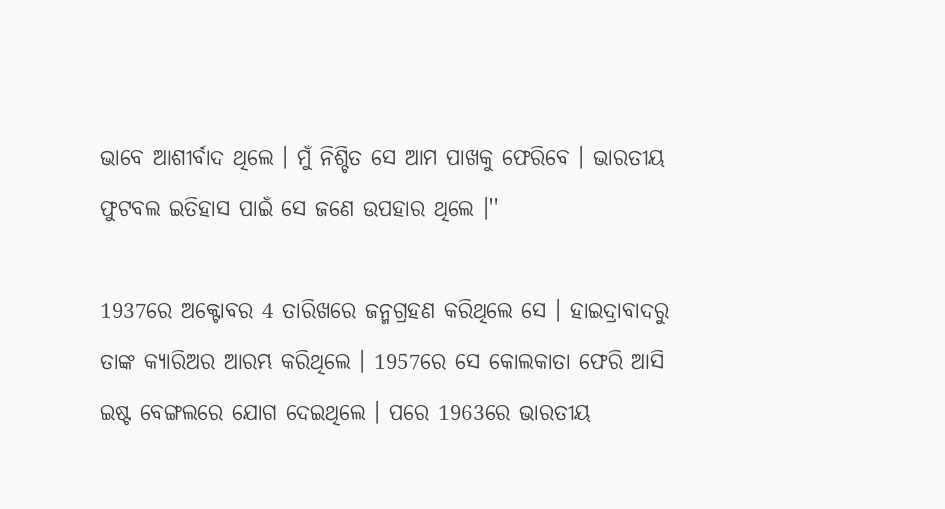ଭାବେ ଆଶୀର୍ବାଦ ଥିଲେ । ମୁଁ ନିଶ୍ଚିତ ସେ ଆମ ପାଖକୁ ଫେରିବେ । ଭାରତୀୟ ଫୁଟବଲ ଇତିହାସ ପାଇଁ ସେ ଜଣେ ଉପହାର ଥିଲେ ।''

1937ରେ ଅକ୍ଟୋବର 4 ତାରିଖରେ ଜନ୍ମଗ୍ରହଣ କରିଥିଲେ ସେ । ହାଇଦ୍ରାବାଦରୁ ତାଙ୍କ କ୍ୟାରିଅର ଆରମ୍ଭ କରିଥିଲେ । 1957ରେ ସେ କୋଲକାତା ଫେରି ଆସି ଇଷ୍ଟ ବେଙ୍ଗଲରେ ଯୋଗ ଦେଇଥିଲେ । ପରେ 1963ରେ ଭାରତୀୟ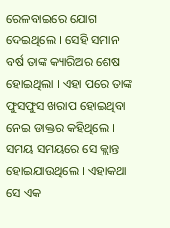ରେଳବାଇରେ ଯୋଗ ଦେଇଥିଲେ । ସେହି ସମାନ ବର୍ଷ ତାଙ୍କ କ୍ୟାରିଅର ଶେଷ ହୋଇଥିଲା । ଏହା ପରେ ତାଙ୍କ ଫୁସଫୁସ ଖରାପ ହୋଇଥିବା ନେଇ ଡାକ୍ତର କହିଥିଲେ । ସମୟ ସମୟରେ ସେ କ୍ଲାନ୍ତ ହୋଇଯାଉଥିଲେ । ଏହାକଥା ସେ ଏକ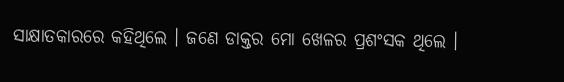ସାକ୍ଷାତକାରରେ କହିଥିଲେ । ଜଣେ ଡାକ୍ତର ମୋ ଖେଳର ପ୍ରଶଂସକ ଥିଲେ ।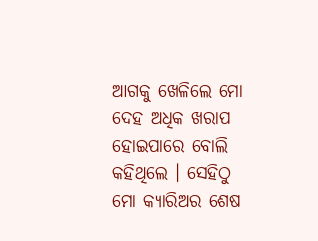ଆଗକୁ ଖେଳିଲେ ମୋ ଦେହ ଅଧିକ ଖରାପ ହୋଇପାରେ ବୋଲି କହିଥିଲେ । ସେହିଠୁ ମୋ କ୍ୟାରିଅର ଶେଷ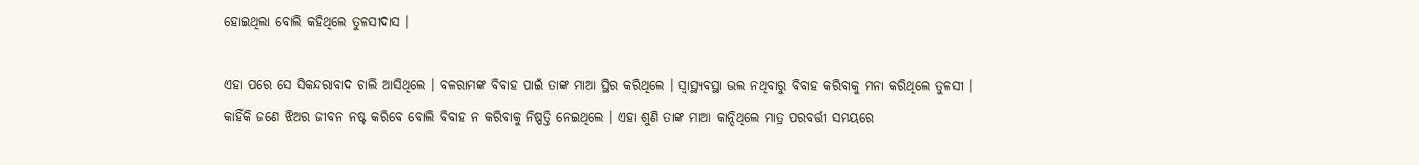ହୋଇଥିଲା ବୋଲି କହିଥିଲେ ତୁଳସୀଦାସ ।

ଏହା ପରେ ସେ ସିକନ୍ଦରାବାଦ ଚାଲି ଆସିଥିଲେ । ବଳରାମଙ୍କ ବିବାହ ପାଇଁ ତାଙ୍କ ମାଆ ସ୍ଥିର କରିଥିଲେ । ସ୍ବାସ୍ଥ୍ୟବସ୍ଥା ଭଲ ନଥିବାରୁ ବିବାହ କରିବାକୁ ମନା କରିଥିଲେ ତୁଳସୀ । କାହିଁକି ଜଣେ ଝିଅର ଜୀବନ ନଷ୍ଟ କରିବେ ବୋଲି ବିବାହ ନ କରିବାକୁ ନିଷ୍ପତ୍ତି ନେଇଥିଲେ । ଏହା ଶୁଣି ତାଙ୍କ ମାଆ କାନ୍ଦିଥିଲେ ମାତ୍ର ପରବର୍ତ୍ତୀ ସମୟରେ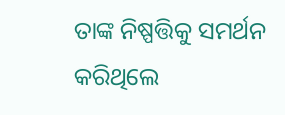ତାଙ୍କ ନିଷ୍ପତ୍ତିକୁ ସମର୍ଥନ କରିଥିଲେ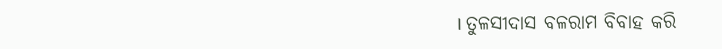। ତୁଳସୀଦାସ ବଳରାମ ବିବାହ କରି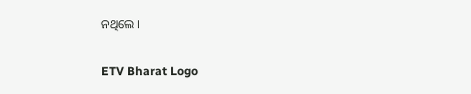ନଥିଲେ ।

ETV Bharat Logo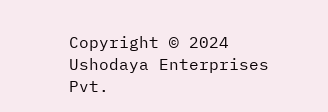Copyright © 2024 Ushodaya Enterprises Pvt.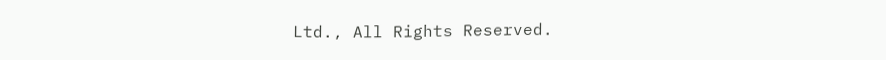Ltd., All Rights Reserved.